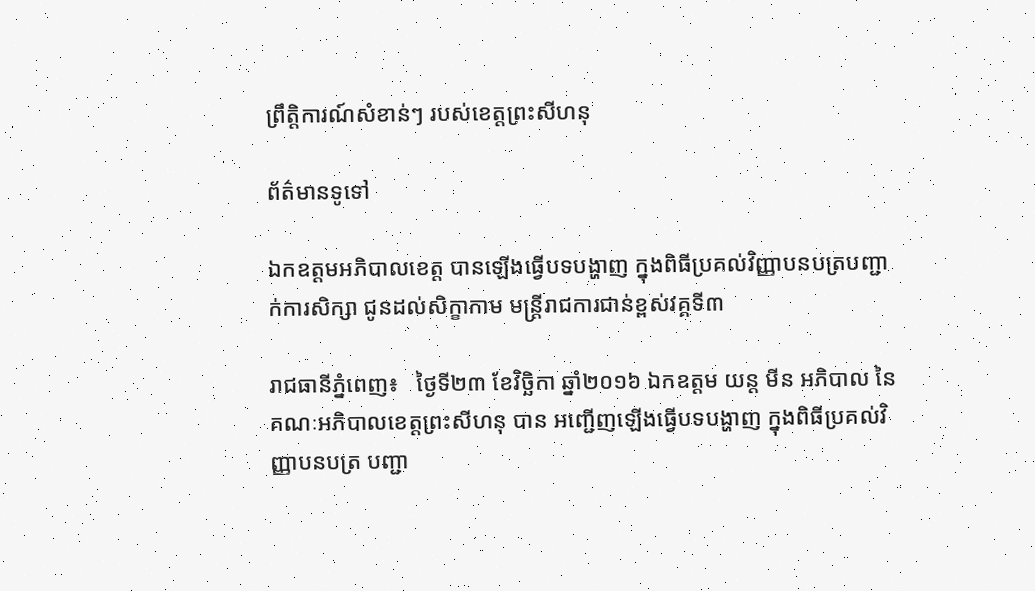ព្រឹត្តិការណ៍សំខាន់ៗ របស់ខេត្តព្រះសីហនុ

ព័ត៌មានទូទៅ

ឯកឧត្តមអភិបាលខេត្ត បានឡើងធ្វើបទបង្ហាញ ក្នុងពិធីប្រគល់វិញ្ញាបនបត្របញ្ជាក់ការសិក្សា ជូនដល់សិក្ខាកាម មន្ត្រីរាជការជាន់ខ្ពស់វគ្គទី៣

រាជធានីភ្នំពេញ៖   ថ្ងៃទី២៣ ខែវិច្ឆិកា ឆ្នាំ២០១៦ ឯកឧត្តម យន្ត មីន អភិបាល នៃគណៈអភិបាលខេត្តព្រះសីហនុ បាន អញ្ជើញឡើងធ្វើបទបង្ហាញ ក្នុងពិធីប្រគល់វិញ្ញាបនបត្រ បញ្ជា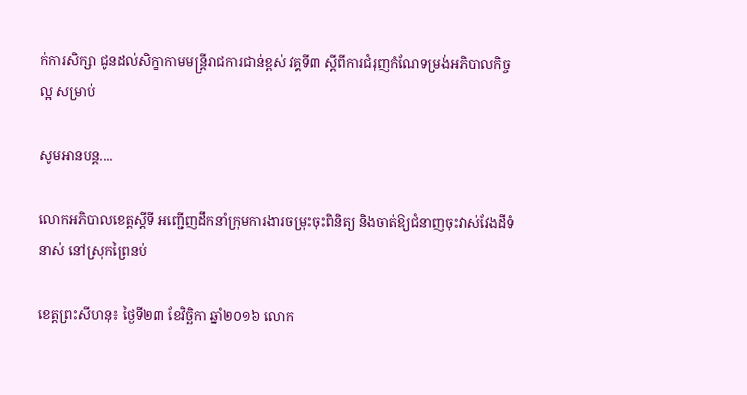ក់ការសិក្សា ជូនដល់សិក្ខាកាមមន្ត្រីរាជការជាន់ខ្ពស់ វគ្គទី៣ ស្តីពីការជំរុញកំណែទម្រង់អភិបាលកិច្ចល្អ សម្រាប់

សូមអានបន្ត....

លោកអភិបាលខេត្តស្តីទី អញ្ជើញដឹកនាំក្រុមការងារចម្រុះចុះពិនិត្យ និងចាត់ឱ្យជំនាញចុះវាស់វែងដីទំនាស់ នៅស្រុកព្រៃនប់

ខេត្តព្រះសីហនុ៖ ថ្ងៃទី២៣ ខែវិច្ឆិកា ឆ្នាំ២០១៦ លោក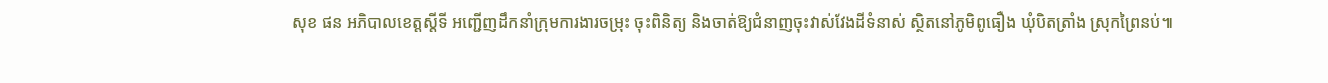សុខ ផន អភិបាលខេត្តស្តីទី អញ្ជើញដឹកនាំក្រុមការងារចម្រុះ ចុះពិនិត្យ និងចាត់ឱ្យជំនាញចុះវាស់វែងដីទំនាស់ ស្ថិតនៅភូមិពូធឿង ឃុំបិតត្រាំង ស្រុកព្រៃនប់៕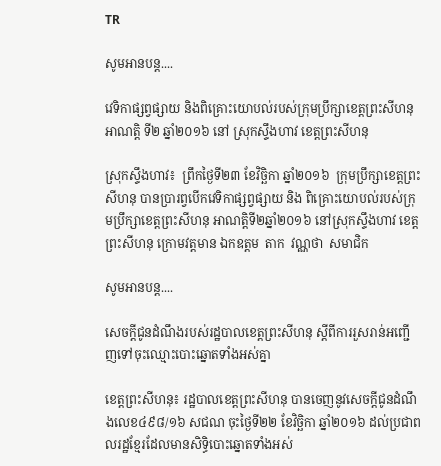TR

សូមអានបន្ត....

វេទិកាផ្សព្វផ្សាយ និងពិគ្រោះយោបល់របស់ក្រុមប្រឹក្សាខេត្តព្រះសីហនុ អាណត្តិ ទី២ ឆ្នាំ២០១៦ នៅ ស្រុកស្ទឹងហាវ ខេត្តព្រះសីហនុ

ស្រុកស្ទឹងហាវ៖  ព្រឹកថ្ងៃទី២៣ ខែវិច្ឆិកា ឆ្នាំ២០១៦  ក្រុមប្រឹក្សាខេត្តព្រះសីហនុ បានប្រារព្វបើកវេទិកាផ្សព្វផ្សាយ និង ពិគ្រោះយោបល់របស់ក្រុមប្រឹក្សាខេត្តព្រះសីហនុ អាណត្តិទី២ឆ្នាំ២០១៦ នៅស្រុកស្ទឹងហាវ ខេត្តព្រះសីហនុ ក្រោមវត្តមាន ឯកឧត្តម  តាក  វណ្ណថា  សមាជិក

សូមអានបន្ត....

សេចក្តីជូនដំណឹងរបស់រដ្ឋបាលខេត្តព្រះសីហនុ ស្តីពីការរួសរាន់អញ្ជើញទៅចុះឈ្មោះបោះឆ្នោតទាំងអស់គ្នា

ខេត្តព្រះសីហនុ៖ រដ្ឋបាលខេត្តព្រះសីហនុ បានចេញនូវសេចក្តីជូនដំណឹងលេខ៤៩៨/១៦ សជណ ចុះថ្ងៃទី២២ ខែវិច្ឆិកា ឆ្នាំ២០១៦ ដល់ប្រជាពលរដ្ឋខ្មែរដែលមានសិទ្ធិបោះឆ្នោតទាំងអស់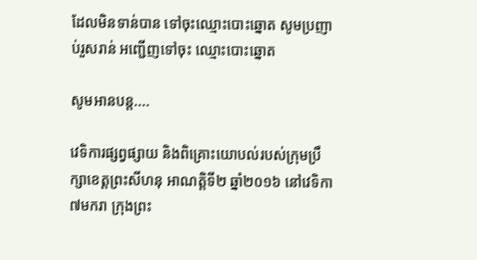ដែលមិនទាន់បាន ទៅចុះឈ្មោះបោះឆ្នោត សូមប្រញាប់រួសរាន់ អញ្ជើញទៅចុះ ឈ្មោះបោះឆ្នោត

សូមអានបន្ត....

វេទិការផ្សព្វផ្សាយ និងពិគ្រោះយោបល់របស់ក្រុមប្រឹក្សាខេត្តព្រះសីហនុ អាណត្តិទី២ ឆ្នាំ២០១៦ នៅវេទិកា ៧មករា ក្រុងព្រះ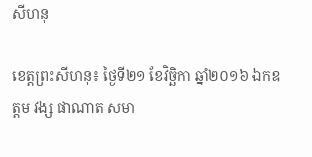សីហនុ

ខេត្តព្រះសីហនុ៖ ថ្ងៃទី២១ ខែវិចិ្ឆកា ឆ្នាំ២០១៦ ឯកឧត្តម វង្ស ផាណាត សមា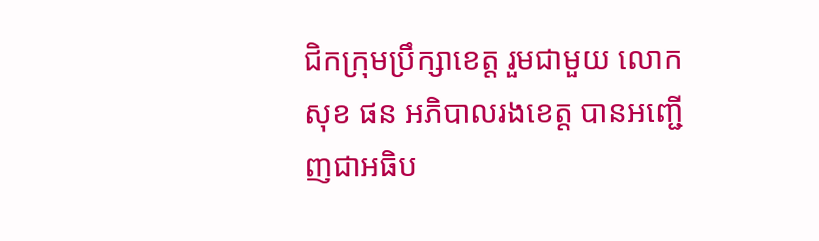ជិកក្រុមប្រឹក្សាខេត្ត រួមជាមួយ លោកសុខ ផន អភិបាលរងខេត្ត បានអញ្ជើញជាអធិប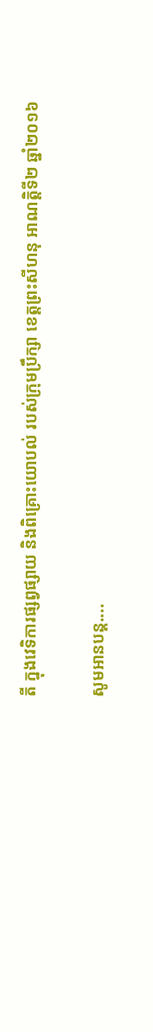តី ក្នុងវេទិការផ្សព្វផ្សាយ និងពិគ្រោះយោបល់ របស់ក្រុមប្រឹក្សា ខេត្តព្រះសីហនុ អាណត្តិទី២ ឆ្នាំ២០១៦

សូមអានបន្ត....